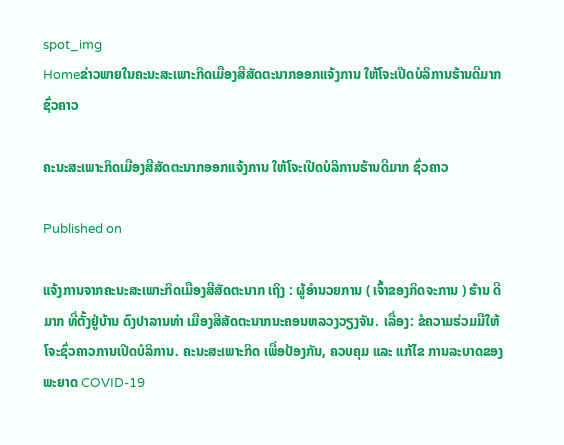spot_img
Homeຂ່າວພາຍໃນຄະນະສະເພາະກິດເມືອງສີສັດຕະນາກອອກແຈ້ງການ ໃຫ້ໂຈະເປີດບໍລິການຮ້ານດີມາກ ຊົ່ວຄາວ

ຄະນະສະເພາະກິດເມືອງສີສັດຕະນາກອອກແຈ້ງການ ໃຫ້ໂຈະເປີດບໍລິການຮ້ານດີມາກ ຊົ່ວຄາວ

Published on

ແຈ້ງການຈາກຄະນະສະເພາະກິດເມືອງສີສັດຕະນາກ ເຖິງ : ຜູ້ອໍານວຍການ ( ເຈົ້າຂອງກິດຈະການ ) ຮ້ານ ດີມາກ ທີ່ຕັ້ງຢູ່ບ້ານ ດົງປາລານທ່າ ເມືອງສີສັດຕະນາກນະຄອນຫລວງວຽງຈັນ. ເລື່ອງ: ຂໍຄວາມຮ່ວມມືໃຫ້ໂຈະຊົ່ວຄາວການເປີດບໍລິການ. ຄະນະສະເພາະກິດ ເພື່ອປ້ອງກັນ, ຄວບຄຸມ ແລະ ແກ້ໄຂ ການລະບາດຂອງພະຍາດ COVID-19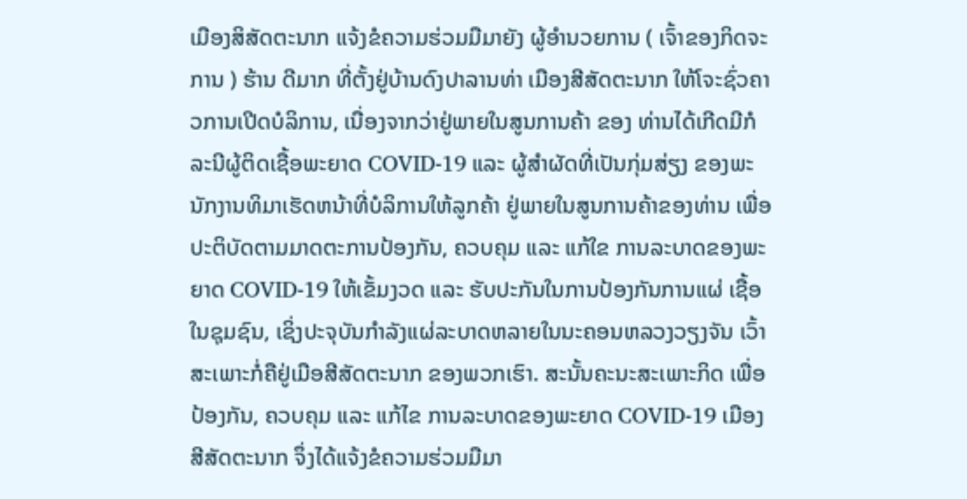ເມືອງສິສັດຕະນາກ ແຈ້ງຂໍຄວາມຮ່ວມມືມາຍັງ ຜູ້ອໍານວຍການ ( ເຈົ້າຂອງກິດຈະການ ) ຮ້ານ ດີມາກ ທີ່ຕັ້ງຢູ່ບ້ານດົງປາລານທ່າ ເມືອງສີສັດຕະນາກ ໃຫ້ໂຈະຊົ່ວຄາວການເປີດບໍລິການ, ເນື່ອງຈາກວ່າຢູ່ພາຍໃນສູນການຄ້າ ຂອງ ທ່ານໄດ້ເກີດມີກໍລະນີຜູ້ຕິດເຊື້ອພະຍາດ COVID-19 ແລະ ຜູ້ສໍາຜັດທີ່ເປັນກຸ່ມສ່ຽງ ຂອງພະນັກງານທິມາເຮັດຫນ້າທີ່ບໍລິການໃຫ້ລູກຄ້າ ຢູ່ພາຍໃນສູນການຄ້າຂອງທ່ານ ເພື່ອປະຕິບັດຕາມມາດຕະການປ້ອງກັນ, ຄວບຄຸມ ແລະ ແກ້ໃຂ ການລະບາດຂອງພະຍາດ COVID-19 ໃຫ້ເຂັ້ມງວດ ແລະ ຮັບປະກັນໃນການປ້ອງກັນການແຜ່ ເຊື້ອໃນຊຸມຊົນ, ເຊິ່ງປະຈຸບັນກໍາລັງແຜ່ລະບາດຫລາຍໃນນະຄອນຫລວງວຽງຈັນ ເວົ້າສະເພາະກໍ່ຄືຢູ່ເມືອສີສັດຕະນາກ ຂອງພວກເຮົາ. ສະນັ້ນຄະນະສະເພາະກິດ ເພື່ອປ້ອງກັນ, ຄວບຄຸມ ແລະ ແກ້ໄຂ ການລະບາດຂອງພະຍາດ COVID-19 ເມືອງສີສັດຕະນາກ ຈຶ່ງໄດ້ແຈ້ງຂໍຄວາມຮ່ວມມືມາ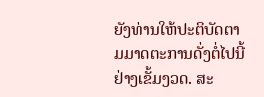ຍັງທ່ານໃຫ້ປະຕິບັດຕາມມາດຕະການດັ່ງຕໍ່ໄປນີ້ຢ່າງເຂັ້ມງວດ. ສະ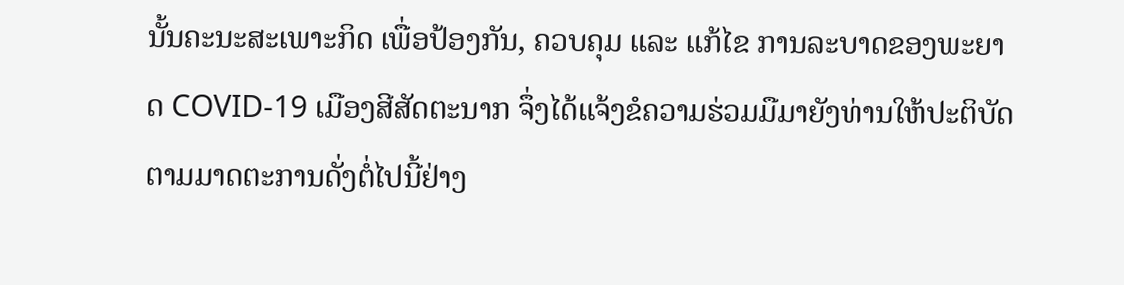ນັ້ນຄະນະສະເພາະກິດ ເພື່ອປ້ອງກັນ, ຄວບຄຸມ ແລະ ແກ້ໄຂ ການລະບາດຂອງພະຍາດ COVID-19 ເມືອງສີສັດຕະນາກ ຈຶ່ງໄດ້ແຈ້ງຂໍຄວາມຮ່ວມມືມາຍັງທ່ານໃຫ້ປະຕິບັດຕາມມາດຕະການດັ່ງຕໍ່ໄປນີ້ຢ່າງ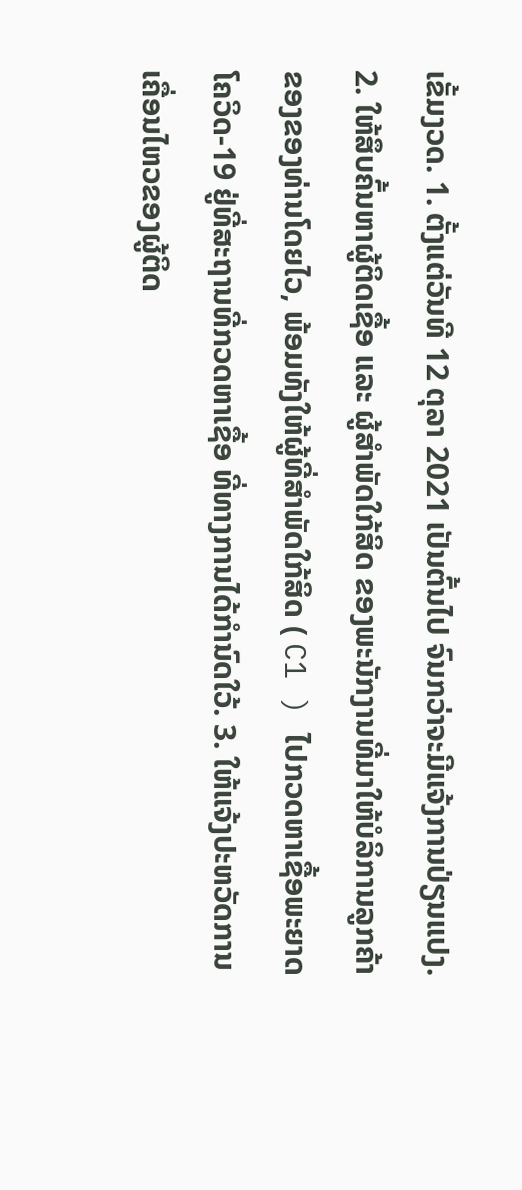ເຂັ້ມງວດ. 1. ຕັ້ງແຕ່ວັນທີ 12 ຕຸລາ 2021 ເປັນຕົ້ນໄປ ຈົນກວ່າຈະມີແຈ້ງການປ່ຽນແປງ. 2. ໃຫ້ສຶບຄົ້ນຫາຜູ້ຕິດເຊື້ອ ແລະ ຜູ້ສໍາພັດໃກ້ສິດ ຂອງພະນັກງານທີ່ມາໃຫ້ບໍລິການລູກຄ້າຂອງຂອງທ່ານໂດຍໄວ, ພ້ອມທັງໃຫ້ຜູ້ທີ່ສໍາພັດໃກ້ສິດ ( C1 ) ໄປກວດຫາເຊື້ອພະຍາດໂຄວິດ-19 ຢູ່ທີ່ສະຖານທີ່ກວດຫາເຊື້ອ ທີ່ທາງການໄດ້ກໍານົດໃວ້. 3. ໃຫ້ແຈ້ງປະຫວັດການເຄື່ອນໄຫວຂອງຜູ້ຕິດ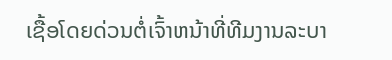ເຊື້ອໂດຍດ່ວນຕໍ່ເຈົ້າຫນ້າທີ່ທີມງານລະບາ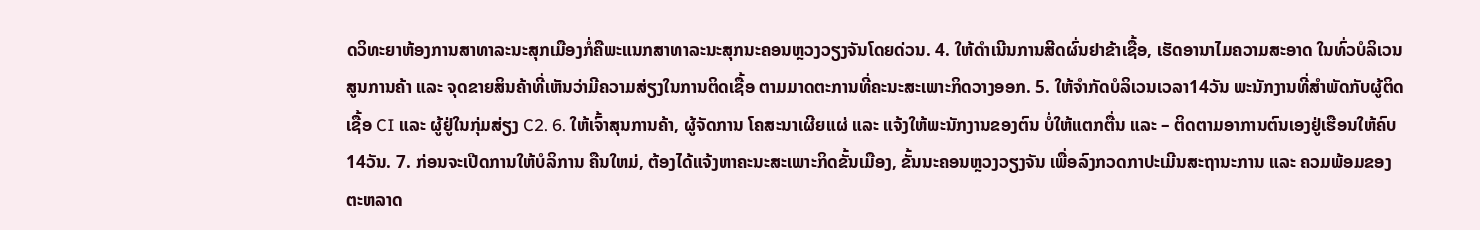ດວິທະຍາຫ້ອງການສາທາລະນະສຸກເມືອງກໍ່ຄືພະແນກສາທາລະນະສຸກນະຄອນຫຼວງວຽງຈັນໂດຍດ່ວນ. 4. ໃຫ້ດໍາເນີນການສີດຜົ່ນຢາຂ້າເຊື້ອ, ເຮັດອານາໄມຄວາມສະອາດ ໃນທົ່ວບໍລິເວນສູນການຄ້າ ແລະ ຈຸດຂາຍສິນຄ້າທີ່ເຫັນວ່າມີຄວາມສ່ຽງໃນການຕິດເຊື້ອ ຕາມມາດຕະການທີ່ຄະນະສະເພາະກິດວາງອອກ. 5. ໃຫ້ຈໍາກັດບໍລິເວນເວລາ14ວັນ ພະນັກງານທີ່ສໍາພັດກັບຜູ້ຕິດເຊື້ອ CI ແລະ ຜູ້ຢູ່ໃນກຸ່ມສ່ຽງ C2. 6. ໃຫ້ເຈົ້າສຸນການຄ້າ, ຜູ້ຈັດການ ໂຄສະນາເຜີຍແຜ່ ແລະ ແຈ້ງໃຫ້ພະນັກງານຂອງຕົນ ບໍ່ໃຫ້ແຕກຕື່ນ ແລະ – ຕິດຕາມອາການຕົນເອງຢູ່ເຮືອນໃຫ້ຄົບ14ວັນ. 7. ກ່ອນຈະເປີດການໃຫ້ບໍລິການ ຄືນໃຫມ່, ຕ້ອງໄດ້ແຈ້ງຫາຄະນະສະເພາະກິດຂັ້ນເມືອງ, ຂັ້ນນະຄອນຫຼວງວຽງຈັນ ເພື່ອລົງກວດກາປະເມີນສະຖານະການ ແລະ ຄວມພ້ອມຂອງຕະຫລາດ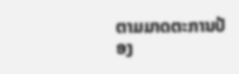ຕາມມາດຕະການປ້ອງ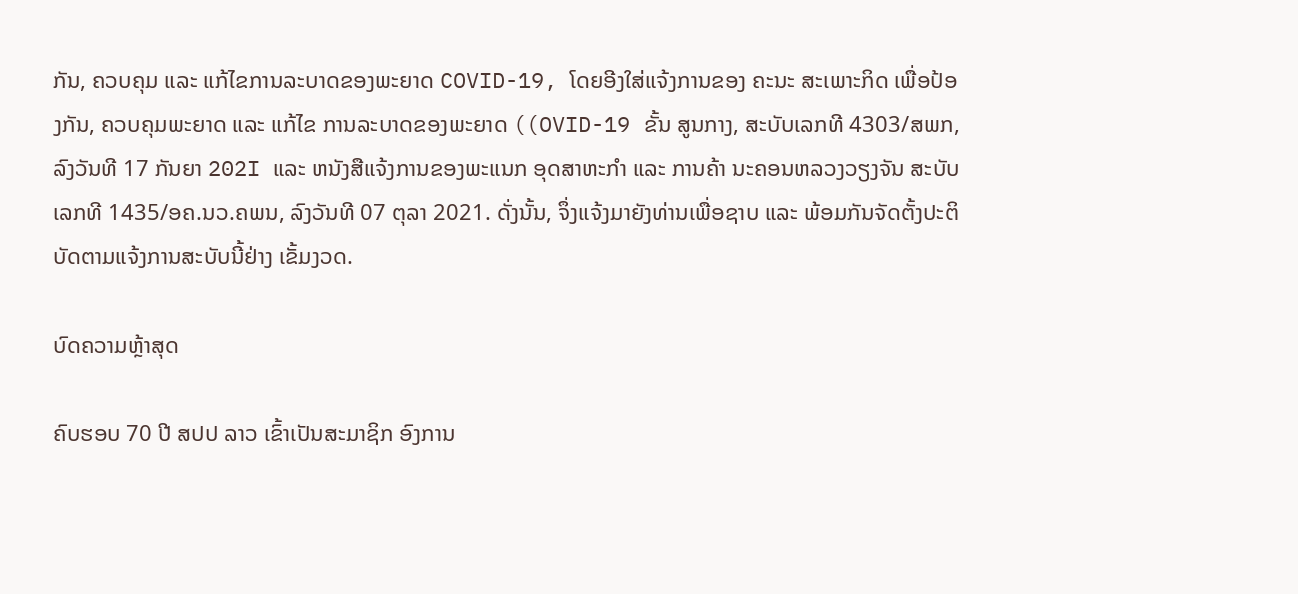ກັນ, ຄວບຄຸມ ແລະ ແກ້ໄຂການລະບາດຂອງພະຍາດ COVID-19, ໂດຍອີງໃສ່ແຈ້ງການຂອງ ຄະນະ ສະເພາະກິດ ເພື່ອປ້ອງກັນ, ຄວບຄຸມພະຍາດ ແລະ ແກ້ໄຂ ການລະບາດຂອງພະຍາດ ((OVID-19 ຂັ້ນ ສູນກາງ, ສະບັບເລກທີ 4303/ສພກ, ລົງວັນທີ 17 ກັນຍາ 202I ແລະ ຫນັງສືແຈ້ງການຂອງພະແນກ ອຸດສາຫະກໍາ ແລະ ການຄ້າ ນະຄອນຫລວງວຽງຈັນ ສະບັບເລກທີ 1435/ອຄ.ນວ.ຄພນ, ລົງວັນທີ 07 ຕຸລາ 2021. ດັ່ງນັ້ນ, ຈຶ່ງແຈ້ງມາຍັງທ່ານເພື່ອຊາບ ແລະ ພ້ອມກັນຈັດຕັ້ງປະຕິບັດຕາມແຈ້ງການສະບັບນີ້ຢ່າງ ເຂັ້ມງວດ.

ບົດຄວາມຫຼ້າສຸດ

ຄົບຮອບ 70 ປີ ສປປ ລາວ ເຂົ້າເປັນສະມາຊິກ ອົງການ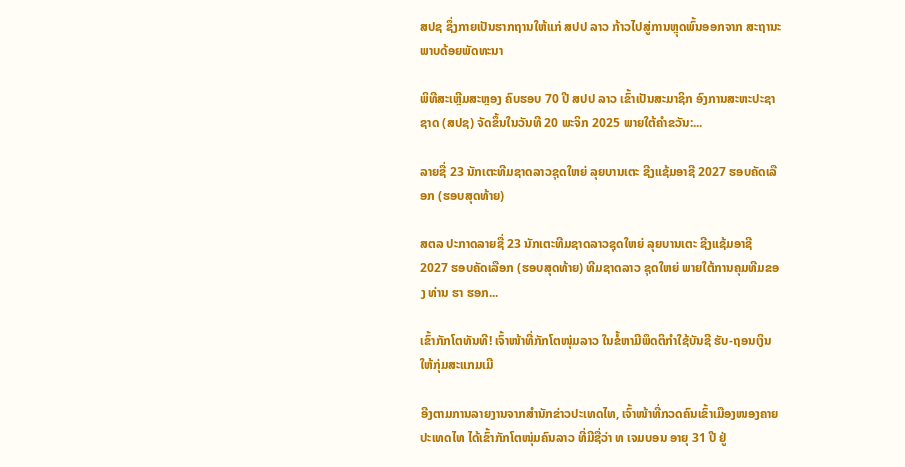ສປຊ ຊຶ່ງກາຍເປັນຮາກຖານໃຫ້ແກ່ ສປປ ລາວ ກ້າວໄປສູ່ການຫຼຸດພົ້ນອອກຈາກ ສະຖານະພາບດ້ອຍພັດທະນາ

ພິທີສະເຫຼີມສະຫຼອງ ຄົບຮອບ 70 ປີ ສປປ ລາວ ເຂົ້າເປັນສະມາຊິກ ອົງການສະຫະປະຊາຊາດ (ສປຊ) ຈັດຂຶ້ນໃນວັນທີ 20 ພະຈິກ 2025 ພາຍໃຕ້ຄຳຂວັນ:...

ລາຍຊື່ 23 ນັກເຕະທີມຊາດລາວຊຸດໃຫຍ່ ລຸຍບານເຕະ ຊີງແຊ້ມອາຊີ 2027 ຮອບຄັດເລືອກ (ຮອບສຸດທ້າຍ)

ສຕລ ປະກາດລາຍຊື່ 23 ນັກເຕະທີມຊາດລາວຊຸດໃຫຍ່ ລຸຍບານເຕະ ຊີງແຊ້ມອາຊີ 2027 ຮອບຄັດເລືອກ (ຮອບສຸດທ້າຍ) ທີມຊາດລາວ ຊຸດໃຫຍ່ ພາຍໃຕ້ການຄຸມທີມຂອງ ທ່ານ ຮາ ຮອກ...

ເຂົ້າກັກໂຕທັນທີ! ເຈົ້າໜ້າທີ່ກັກໂຕໜຸ່ມລາວ ໃນຂໍ້ຫາມີພຶດຕິກຳໃຊ້ບັນຊີ ຮັບ-ຖອນເງິນ ໃຫ້ກຸ່ມສະແກມເມີ

ອີງຕາມການລາຍງານຈາກສຳນັກຂ່າວປະເທດໄທ, ເຈົ້າໜ້າທີ່ກວດຄົນເຂົ້າເມືອງໜອງຄາຍ ປະເທດໄທ ໄດ້ເຂົ້າກັກໂຕໜຸ່ມຄົນລາວ ທີ່ມີຊື່ວ່າ ທ ເຈມບອນ ອາຍຸ 31 ປີ ຢູ່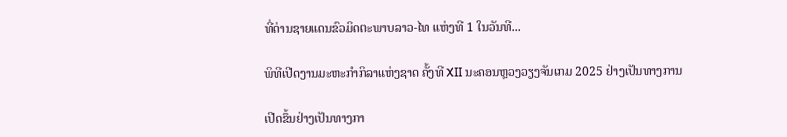ທີ່ດ່ານຊາຍແດນຂົວມິດຕະພາບລາວ-ໄທ ແຫ່ງທີ 1 ໃນວັນທີ...

ພິທີເປີດງານມະຫະກຳກິລາແຫ່ງຊາດ ຄັ້ງທີ XII ນະຄອນຫຼວງວຽງຈັນເກມ 2025 ຢ່າງເປັນທາງການ

ເປີດຂຶ້ນຢ່າງເປັນທາງກາ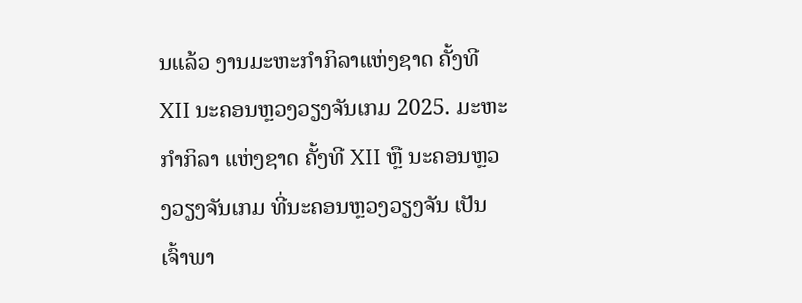ນແລ້ວ ງານມະຫະກຳກິລາແຫ່ງຊາດ ຄັ້ງທີ XII ນະຄອນຫຼວງວຽງຈັນເກມ 2025. ມະຫະກຳກິລາ ແຫ່ງຊາດ ຄັ້ງທີ XII ຫຼື ນະຄອນຫຼວງວຽງຈັນເກມ ທີ່ນະຄອນຫຼວງວຽງຈັນ ເປັນເຈົ້າພາ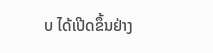ບ ໄດ້ເປີດຂຶ້ນຢ່າງ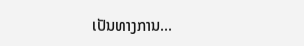ເປັນທາງການ...